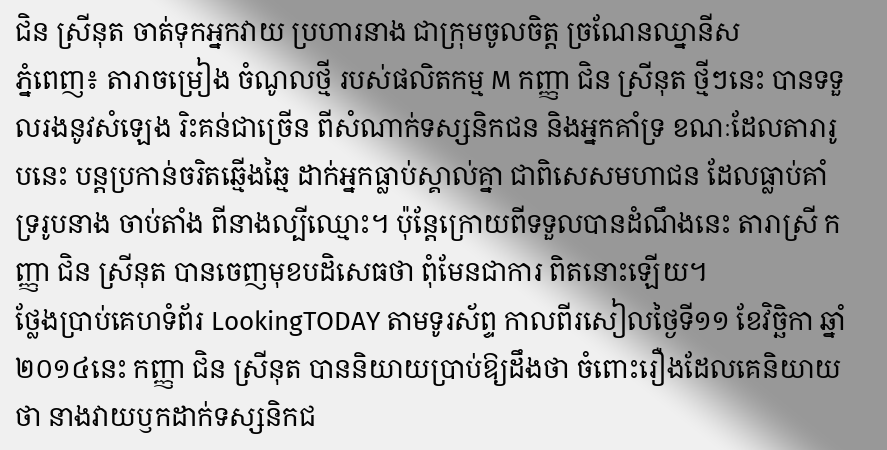ជិន ស្រីនុត ចាត់ទុកអ្នកវាយ ប្រហារនាង ជាក្រុមចូលចិត្ត ច្រណែនឈ្នានីស
ភ្នំពេញ៖ តារាចម្រៀង ចំណូលថ្មី របស់ផលិតកម្ម M កញ្ញា ជិន ស្រីនុត ថ្មីៗនេះ បានទទួលរងនូវសំឡេង រិះគន់ជាច្រើន ពីសំណាក់ទស្សនិកជន និងអ្នកគាំទ្រ ខណៈដែលតារារូបនេះ បន្តប្រកាន់ចរិតឆ្មើងឆ្មៃ ដាក់អ្នកធ្លាប់ស្គាល់គ្នា ជាពិសេសមហាជន ដែលធ្លាប់គាំទ្ររូបនាង ចាប់តាំង ពីនាងល្បីឈ្មោះ។ ប៉ុន្តែក្រោយពីទទួលបានដំណឹងនេះ តារាស្រី កញ្ញា ជិន ស្រីនុត បានចេញមុខបដិសេធថា ពុំមែនជាការ ពិតនោះឡើយ។
ថ្លែងប្រាប់គេហទំព័រ LookingTODAY តាមទូរស័ព្ទ កាលពីរសៀលថ្ងៃទី១១ ខែវិច្ឆិកា ឆ្នាំ២០១៤នេះ កញ្ញា ជិន ស្រីនុត បាននិយាយប្រាប់ឱ្យដឹងថា ចំពោះរឿងដែលគេនិយាយថា នាងវាយឫកដាក់ទស្សនិកជ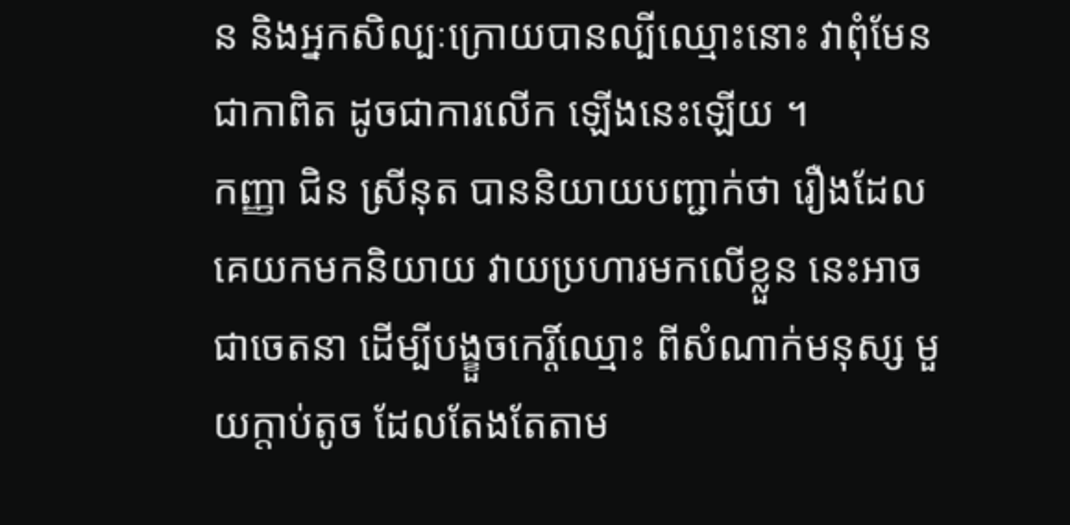ន និងអ្នកសិល្បៈក្រោយបានល្បីឈ្មោះនោះ វាពុំមែនជាកាពិត ដូចជាការលើក ឡើងនេះឡើយ ។
កញ្ញា ជិន ស្រីនុត បាននិយាយបញ្ជាក់ថា រឿងដែលគេយកមកនិយាយ វាយប្រហារមកលើខ្លួន នេះអាចជាចេតនា ដើម្បីបង្ខួចកេរ្តិ៍ឈ្មោះ ពីសំណាក់មនុស្ស មួយក្ដាប់តូច ដែលតែងតែតាម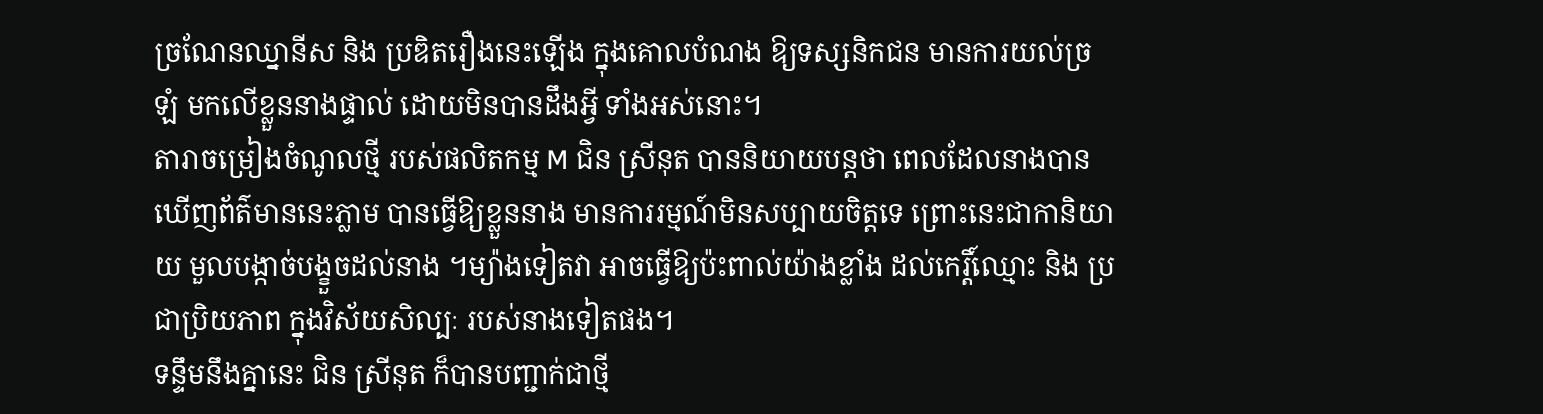ច្រណែនឈ្នានីស និង ប្រឌិតរឿងនេះឡើង ក្នុងគោលបំណង ឱ្យទស្សនិកជន មានការយល់ច្រឡំ មកលើខ្លួននាងផ្ទាល់ ដោយមិនបានដឹងអ្វី ទាំងអស់នោះ។
តារាចម្រៀងចំណូលថ្មី របស់ផលិតកម្ម M ជិន ស្រីនុត បាននិយាយបន្តថា ពេលដែលនាងបានឃើញព័ត៌មាននេះភ្លាម បានធ្វើឱ្យខ្លួននាង មានការរម្មណ៍មិនសប្បាយចិត្តទេ ព្រោះនេះជាកានិយាយ មួលបង្កាច់បង្ខួចដល់នាង ។ម្យ៉ាងទៀតវា អាចធ្វើឱ្យប៉ះពាល់យ៉ាងខ្លាំង ដល់កេរ្តិ៍ឈ្មោះ និង ប្រជាប្រិយភាព ក្នុងវិស័យសិល្បៈ របស់នាងទៀតផង។
ទន្ទឹមនឹងគ្នានេះ ជិន ស្រីនុត ក៏បានបញ្ជាក់ជាថ្មី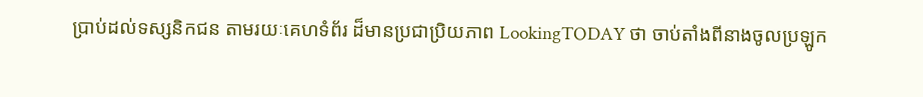ប្រាប់ដល់ទស្សនិកជន តាមរយៈគេហទំព័រ ដ៏មានប្រជាប្រិយភាព LookingTODAY ថា ចាប់តាំងពីនាងចូលប្រឡូក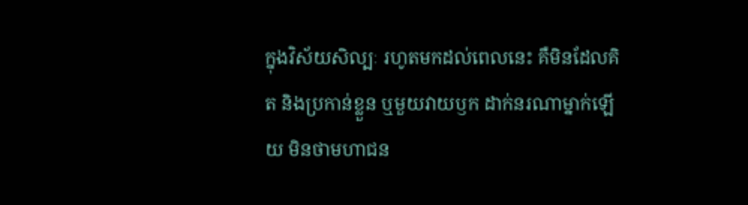ក្នុងវិស័យសិល្បៈ រហូតមកដល់ពេលនេះ គឺមិនដែលគិត និងប្រកាន់ខ្លួន ឬមួយវាយឫក ដាក់នរណាម្នាក់ឡើយ មិនថាមហាជន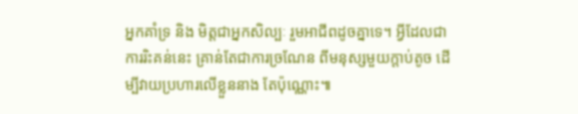អ្នកគាំទ្រ និង មិត្តជាអ្នកសិល្បៈ រួមអាជីពដូចគ្នាទេ។ អ្វីដែលជាការរិះគន់នេះ គ្រាន់តែជាការច្រណែន ពីមនុស្សមួយក្តាប់តូច ដើម្បីវាយប្រហារលើខ្លួននាង តែប៉ុណ្ណោះ៕